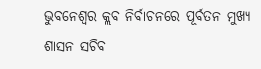ଭୁବନେଶ୍ବର କ୍ଲବ ନିର୍ବାଚନରେ ପୂର୍ବତନ ମୁଖ୍ୟ ଶାସନ ସଚିବ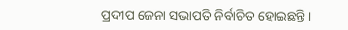ପ୍ରଦୀପ ଜେନା ସଭାପତି ନିର୍ବାଚିତ ହୋଇଛନ୍ତି।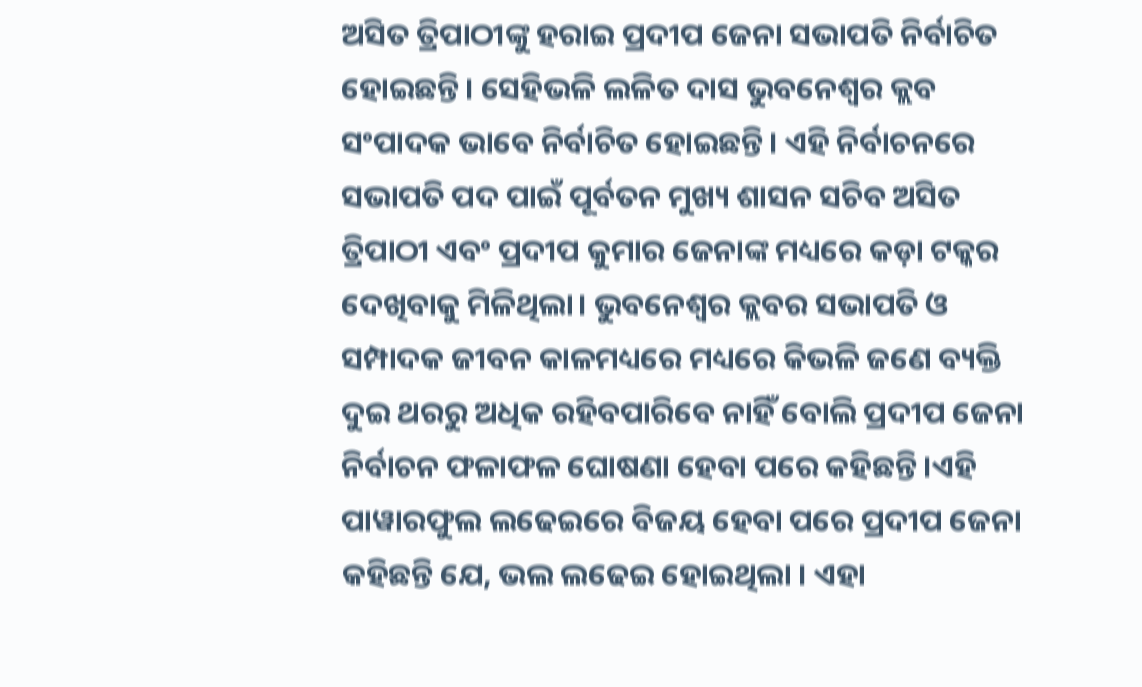ଅସିତ ତ୍ରିପାଠୀଙ୍କୁ ହରାଇ ପ୍ରଦୀପ ଜେନା ସଭାପତି ନିର୍ବାଚିତ ହୋଇଛନ୍ତି। ସେହିଭଳି ଲଳିତ ଦାସ ଭୁବନେଶ୍ବର କ୍ଲବ ସଂପାଦକ ଭାବେ ନିର୍ବାଚିତ ହୋଇଛନ୍ତି। ଏହି ନିର୍ବାଚନରେ ସଭାପତି ପଦ ପାଇଁ ପୂର୍ବତନ ମୁଖ୍ୟ ଶାସନ ସଚିବ ଅସିତ ତ୍ରିପାଠୀ ଏବଂ ପ୍ରଦୀପ କୁମାର ଜେନାଙ୍କ ମଧ୍ୟରେ କଡ଼ା ଟକ୍କର ଦେଖିବାକୁ ମିଳିଥିଲା। ଭୁବନେଶ୍ବର କ୍ଲବର ସଭାପତି ଓ ସମ୍ପାଦକ ଜୀବନ କାଳମଧ୍ୟରେ ମଧ୍ୟରେ କିଭଳି ଜଣେ ବ୍ୟକ୍ତି ଦୁଇ ଥରରୁ ଅଧିକ ରହିବପାରିବେ ନାହିଁ ବୋଲି ପ୍ରଦୀପ ଜେନା ନିର୍ବାଚନ ଫଳାଫଳ ଘୋଷଣା ହେବା ପରେ କହିଛନ୍ତି ।ଏହି ପାୱାରଫୁଲ ଲଢେଇରେ ବିଜୟ ହେବା ପରେ ପ୍ରଦୀପ ଜେନା କହିଛନ୍ତି ଯେ, ଭଲ ଲଢେଇ ହୋଇଥିଲା । ଏହା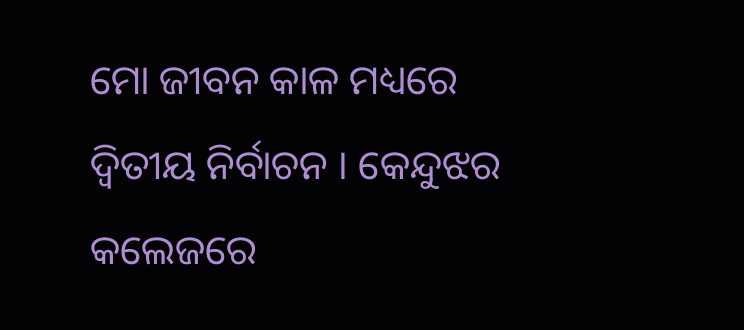ମୋ ଜୀବନ କାଳ ମଧ୍ୟରେ ଦ୍ବିତୀୟ ନିର୍ବାଚନ । କେନ୍ଦୁଝର କଲେଜରେ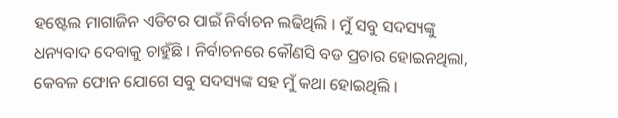ହଷ୍ଟେଲ ମାଗାଜିନ ଏଡିଟର ପାଇଁ ନିର୍ବାଚନ ଲଢିଥିଲି । ମୁଁ ସବୁ ସଦସ୍ୟଙ୍କୁ ଧନ୍ୟବାଦ ଦେବାକୁ ଚାହୁଁଛି । ନିର୍ବାଚନରେ କୌଣସି ବଡ ପ୍ରଚାର ହୋଇନଥିଲା, କେବଳ ଫୋନ ଯୋଗେ ସବୁ ସଦସ୍ୟଙ୍କ ସହ ମୁଁ କଥା ହୋଇଥିଲି ।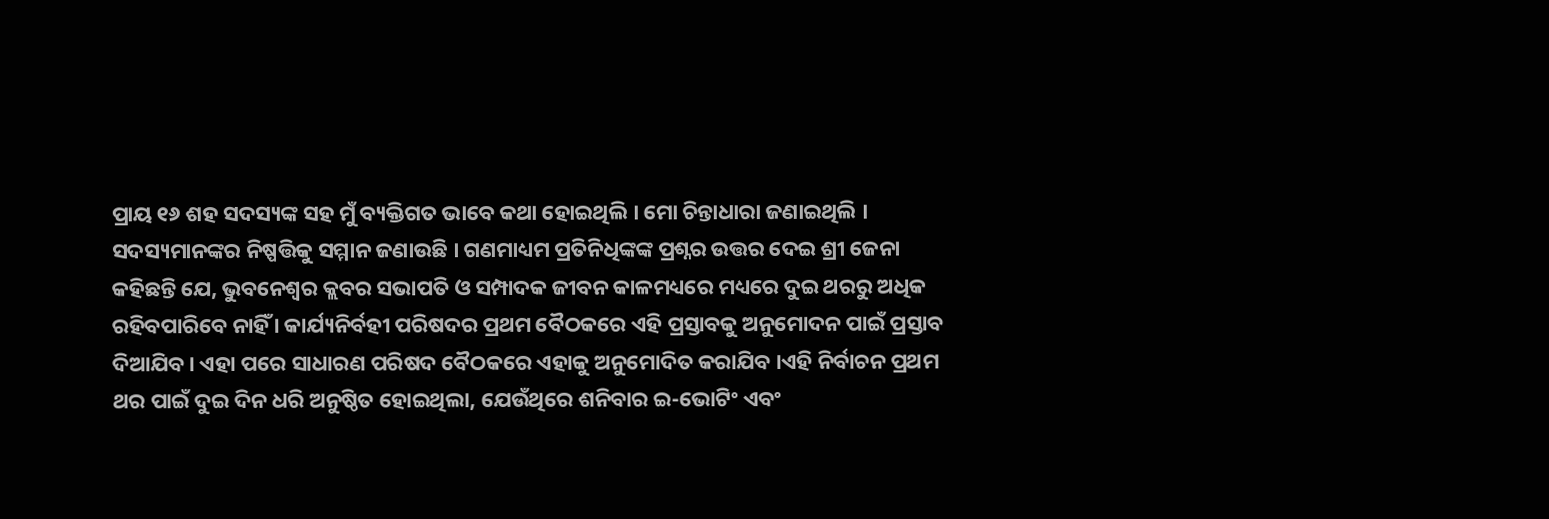ପ୍ରାୟ ୧୬ ଶହ ସଦସ୍ୟଙ୍କ ସହ ମୁଁ ବ୍ୟକ୍ତିଗତ ଭାବେ କଥା ହୋଇଥିଲି । ମୋ ଚିନ୍ତାଧାରା ଜଣାଇଥିଲି । ସଦସ୍ୟମାନଙ୍କର ନିଷ୍ପତ୍ତିକୁ ସମ୍ମାନ ଜଣାଉଛି । ଗଣମାଧ୍ୟମ ପ୍ରତିନିଧିଙ୍କଙ୍କ ପ୍ରଶ୍ନର ଉତ୍ତର ଦେଇ ଶ୍ରୀ ଜେନା କହିଛନ୍ତି ଯେ, ଭୁବନେଶ୍ବର କ୍ଲବର ସଭାପତି ଓ ସମ୍ପାଦକ ଜୀବନ କାଳମଧ୍ୟରେ ମଧ୍ୟରେ ଦୁଇ ଥରରୁ ଅଧିକ ରହିବପାରିବେ ନାହିଁ । କାର୍ଯ୍ୟନିର୍ବହୀ ପରିଷଦର ପ୍ରଥମ ବୈଠକରେ ଏହି ପ୍ରସ୍ତାବକୁ ଅନୁମୋଦନ ପାଇଁ ପ୍ରସ୍ତାବ ଦିଆଯିବ । ଏହା ପରେ ସାଧାରଣ ପରିଷଦ ବୈଠକରେ ଏହାକୁ ଅନୁମୋଦିତ କରାଯିବ ।ଏହି ନିର୍ବାଚନ ପ୍ରଥମ ଥର ପାଇଁ ଦୁଇ ଦିନ ଧରି ଅନୁଷ୍ଠିତ ହୋଇଥିଲା, ଯେଉଁଥିରେ ଶନିବାର ଇ-ଭୋଟିଂ ଏବଂ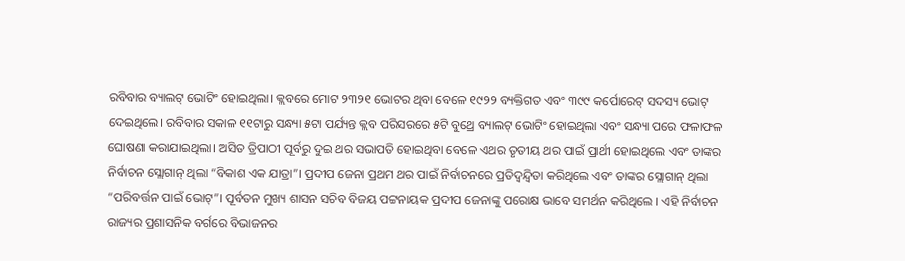ରବିବାର ବ୍ୟାଲଟ୍ ଭୋଟିଂ ହୋଇଥିଲା। କ୍ଲବରେ ମୋଟ ୨୩୨୧ ଭୋଟର ଥିବା ବେଳେ ୧୯୨୨ ବ୍ୟକ୍ତିଗତ ଏବଂ ୩୯୯ କର୍ପୋରେଟ୍ ସଦସ୍ୟ ଭୋଟ୍ ଦେଇଥିଲେ। ରବିବାର ସକାଳ ୧୧ଟାରୁ ସନ୍ଧ୍ୟା ୫ଟା ପର୍ଯ୍ୟନ୍ତ କ୍ଲବ ପରିସରରେ ୫ଟି ବୁଥ୍ରେ ବ୍ୟାଲଟ୍ ଭୋଟିଂ ହୋଇଥିଲା ଏବଂ ସନ୍ଧ୍ୟା ପରେ ଫଳାଫଳ ଘୋଷଣା କରାଯାଇଥିଲା। ଅସିତ ତ୍ରିପାଠୀ ପୂର୍ବରୁ ଦୁଇ ଥର ସଭାପତି ହୋଇଥିବା ବେଳେ ଏଥର ତୃତୀୟ ଥର ପାଇଁ ପ୍ରାର୍ଥୀ ହୋଇଥିଲେ ଏବଂ ତାଙ୍କର ନିର୍ବାଚନ ସ୍ଲୋଗାନ୍ ଥିଲା “ବିକାଶ ଏକ ଯାତ୍ରା”। ପ୍ରଦୀପ ଜେନା ପ୍ରଥମ ଥର ପାଇଁ ନିର୍ବାଚନରେ ପ୍ରତିଦ୍ୱନ୍ଦ୍ୱିତା କରିଥିଲେ ଏବଂ ତାଙ୍କର ସ୍ଲୋଗାନ୍ ଥିଲା “ପରିବର୍ତ୍ତନ ପାଇଁ ଭୋଟ୍”। ପୂର୍ବତନ ମୁଖ୍ୟ ଶାସନ ସଚିବ ବିଜୟ ପଟ୍ଟନାୟକ ପ୍ରଦୀପ ଜେନାଙ୍କୁ ପରୋକ୍ଷ ଭାବେ ସମର୍ଥନ କରିଥିଲେ । ଏହି ନିର୍ବାଚନ ରାଜ୍ୟର ପ୍ରଶାସନିକ ବର୍ଗରେ ବିଭାଜନର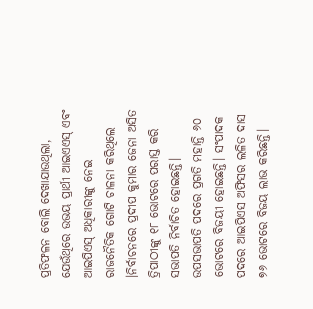ପ୍ରତିଫଳନ ବୋଲି ଦେଖାଯାଉଥିଲା, ଯେଉଁଥିରେ ଉଭୟ ପ୍ରାର୍ଥୀ ଆଇଏଏସ୍ ଏବଂ ଆଇପିଏସ୍ ଅଧିକାରୀଙ୍କୁ ନେଇ ରାଜନୈତିକ ଗୋଟି ଚାଳନା କରିଥିଲେ ।ନିର୍ବାଚନରେ ପ୍ରଦୀପ କୁମାର ଜେନା ଅସିତ ତ୍ରିପାଠୀଙ୍କୁ ୧୮ ଭୋଟରେ ପରାସ୍ତ କରି ସଭାପତି ନିର୍ବାଚିତ ହୋଇଛନ୍ତି। ଉପସଭାପତି ପଦରେ ପ୍ରଗତି ମହାନ୍ତି ୬୦ ଭୋଟରେ ବିଜୟୀ ହୋଇଛନ୍ତି। ସଂପାଦକ ପଦରେ ଆଇପିଏସ ଅଫିସର ଲଳିତ ଦାସ ୭୬ ଭୋଟରେ ବିଜୟ ଲାଭ କରିଛନ୍ତି।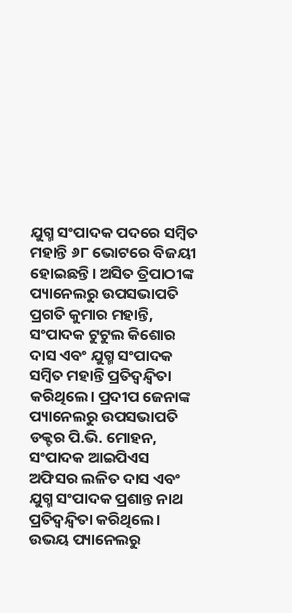ଯୁଗ୍ମ ସଂପାଦକ ପଦରେ ସମ୍ବିତ ମହାନ୍ତି ୬୮ ଭୋଟରେ ବିଜୟୀ ହୋଇଛନ୍ତି। ଅସିତ ତ୍ରିପାଠୀଙ୍କ ପ୍ୟାନେଲରୁ ଉପସଭାପତି ପ୍ରଗତି କୁମାର ମହାନ୍ତି, ସଂପାଦକ ଟୁଟୁଲ କିଶୋର ଦାସ ଏବଂ ଯୁଗ୍ମ ସଂପାଦକ ସମ୍ବିତ ମହାନ୍ତି ପ୍ରତିଦ୍ୱନ୍ଦ୍ୱିତା କରିଥିଲେ। ପ୍ରଦୀପ ଜେନାଙ୍କ ପ୍ୟାନେଲରୁ ଉପସଭାପତି ଡକ୍ଟର ପି.ଭି. ମୋହନ, ସଂପାଦକ ଆଇପିଏସ ଅଫିସର ଲଳିତ ଦାସ ଏବଂ ଯୁଗ୍ମ ସଂପାଦକ ପ୍ରଶାନ୍ତ ନାଥ ପ୍ରତିଦ୍ୱନ୍ଦ୍ୱିତା କରିଥିଲେ। ଉଭୟ ପ୍ୟାନେଲରୁ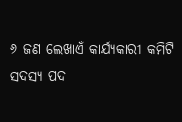୬ ଜଣ ଲେଖାଏଁ କାର୍ଯ୍ୟକାରୀ କମିଟି ସଦସ୍ୟ ପଦ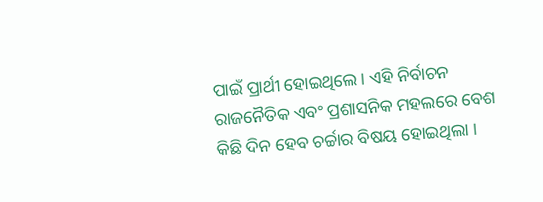ପାଇଁ ପ୍ରାର୍ଥୀ ହୋଇଥିଲେ। ଏହି ନିର୍ବାଚନ ରାଜନୈତିକ ଏବଂ ପ୍ରଶାସନିକ ମହଲରେ ବେଶ କିଛି ଦିନ ହେବ ଚର୍ଚ୍ଚାର ବିଷୟ ହୋଇଥିଲା ।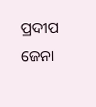ପ୍ରଦୀପ ଜେନା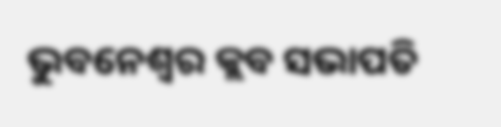ଭୁବନେଶ୍ବର କ୍ଲବ ସଭାପତି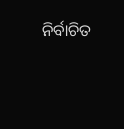ନିର୍ବାଚିତ